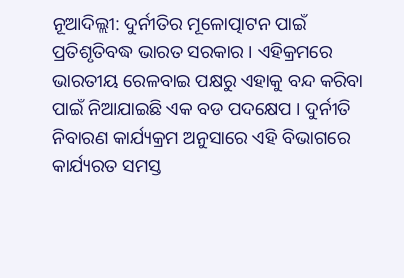ନୂଆଦିଲ୍ଲୀ: ଦୁର୍ନୀତିର ମୂଳୋତ୍ପାଟନ ପାଇଁ ପ୍ରତିଶୃତିବଦ୍ଧ ଭାରତ ସରକାର । ଏହିକ୍ରମରେ ଭାରତୀୟ ରେଳବାଇ ପକ୍ଷରୁ ଏହାକୁ ବନ୍ଦ କରିବା ପାଇଁ ନିଆଯାଇଛି ଏକ ବଡ ପଦକ୍ଷେପ । ଦୁର୍ନୀତି ନିବାରଣ କାର୍ଯ୍ୟକ୍ରମ ଅନୁସାରେ ଏହି ବିଭାଗରେ କାର୍ଯ୍ୟରତ ସମସ୍ତ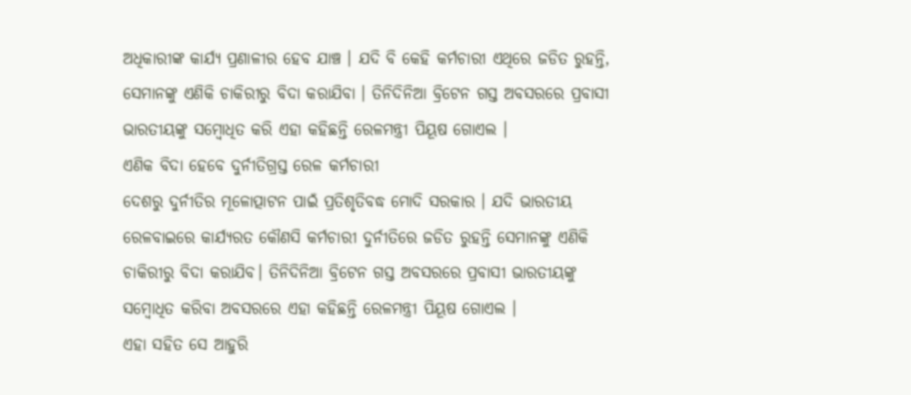ଅଧିକାରୀଙ୍କ କାର୍ଯ୍ୟ ପ୍ରଣାଳୀର ହେବ ଯାଞ୍ଚ । ଯଦି ବି କେହି କର୍ମଚାରୀ ଏଥିରେ ଜଡିତ ରୁହନ୍ତି, ସେମାନଙ୍କୁ ଏଣିକି ଚାକିରୀରୁ ବିଦା କରାଯିବା । ତିନିଦିନିଆ ବ୍ରିଟେନ ଗସ୍ତ ଅବସରରେ ପ୍ରବାସୀ ଭାରତୀୟଙ୍କୁ ସମ୍ବୋଧିତ କରି ଏହା କହିଛନ୍ତି ରେଳମନ୍ତ୍ରୀ ପିୟୂଷ ଗୋଏଲ ।
ଏଣିକ ବିଦା ହେବେ ଦୁର୍ନୀତିଗ୍ରସ୍ତ ରେଳ କର୍ମଚାରୀ
ଦେଶରୁ ଦୁର୍ନୀତିର ମୂଳୋତ୍ପାଟନ ପାଇଁ ପ୍ରତିଶୃତିବଦ୍ଧ ମୋଦି ସରକାର । ଯଦି ଭାରତୀୟ ରେଳବାଇରେ କାର୍ଯ୍ୟରତ କୌଣସି କର୍ମଚାରୀ ଦୁର୍ନୀତିରେ ଜଡିତ ରୁହନ୍ତି ସେମାନଙ୍କୁ ଏଣିକି ଚାକିରୀରୁ ବିଦା କରାଯିବ। ତିନିଦିନିଆ ବ୍ରିଟେନ ଗସ୍ତ ଅବସରରେ ପ୍ରବାସୀ ଭାରତୀୟଙ୍କୁ ସମ୍ବୋଧିତ କରିବା ଅବସରରେ ଏହା କହିଛନ୍ତି ରେଳମନ୍ତ୍ରୀ ପିୟୂଷ ଗୋଏଲ ।
ଏହା ସହିତ ସେ ଆହୁରି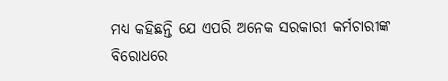ମଧ୍ୟ କହିଛନ୍ତି ଯେ ଏପରି ଅନେକ ସରକାରୀ କର୍ମଚାରୀଙ୍କ ବିରୋଧରେ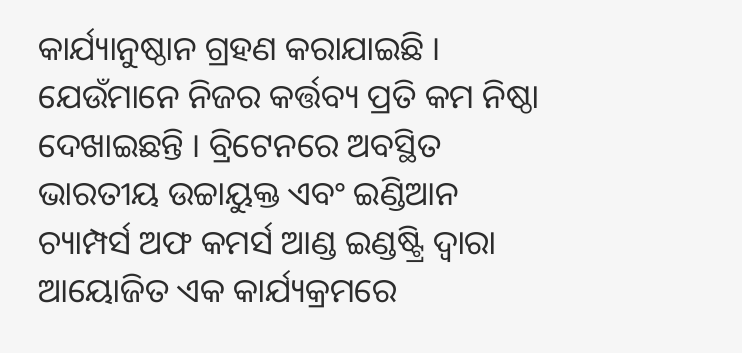କାର୍ଯ୍ୟାନୁଷ୍ଠାନ ଗ୍ରହଣ କରାଯାଇଛି । ଯେଉଁମାନେ ନିଜର କର୍ତ୍ତବ୍ୟ ପ୍ରତି କମ ନିଷ୍ଠା ଦେଖାଇଛନ୍ତି । ବ୍ରିଟେନରେ ଅବସ୍ଥିତ ଭାରତୀୟ ଉଚ୍ଚାୟୁକ୍ତ ଏବଂ ଇଣ୍ଡିଆନ ଚ୍ୟାମ୍ପର୍ସ ଅଫ କମର୍ସ ଆଣ୍ଡ ଇଣ୍ଡଷ୍ଟ୍ରି ଦ୍ବାରା ଆୟୋଜିତ ଏକ କାର୍ଯ୍ୟକ୍ରମରେ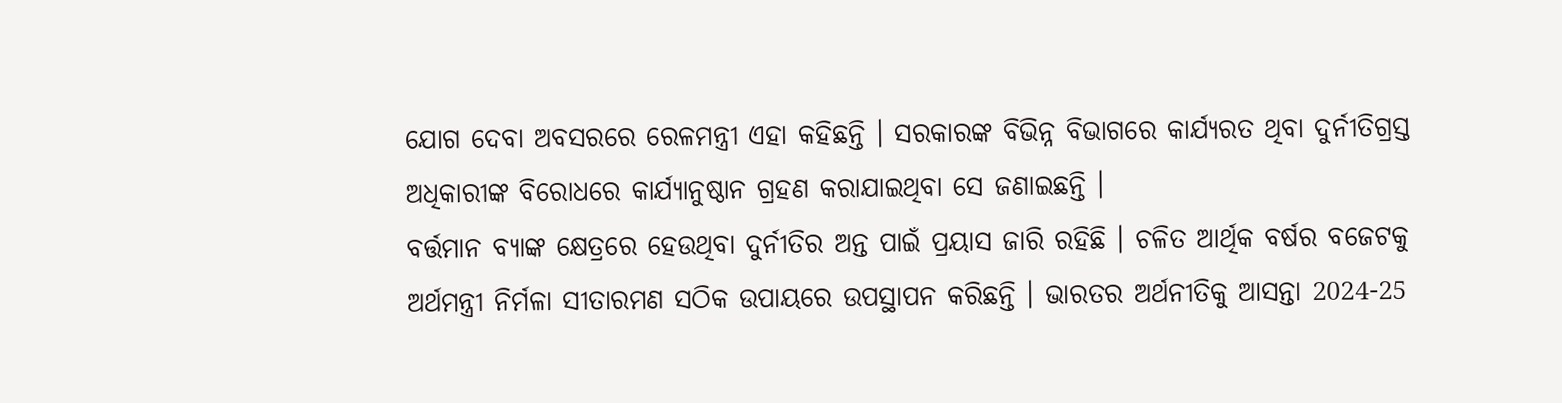ଯୋଗ ଦେବା ଅବସରରେ ରେଳମନ୍ତ୍ରୀ ଏହା କହିଛନ୍ତି । ସରକାରଙ୍କ ବିଭିନ୍ନ ବିଭାଗରେ କାର୍ଯ୍ୟରତ ଥିବା ଦୁର୍ନୀତିଗ୍ରସ୍ତ ଅଧିକାରୀଙ୍କ ବିରୋଧରେ କାର୍ଯ୍ୟାନୁଷ୍ଠାନ ଗ୍ରହଣ କରାଯାଇଥିବା ସେ ଜଣାଇଛନ୍ତି ।
ବର୍ତ୍ତମାନ ବ୍ୟାଙ୍କ କ୍ଷେତ୍ରରେ ହେଉଥିବା ଦୁର୍ନୀତିର ଅନ୍ତ ପାଇଁ ପ୍ରୟାସ ଜାରି ରହିଛି । ଚଳିତ ଆର୍ଥିକ ବର୍ଷର ବଜେଟକୁ ଅର୍ଥମନ୍ତ୍ରୀ ନିର୍ମଳା ସୀତାରମଣ ସଠିକ ଉପାୟରେ ଉପସ୍ଥାପନ କରିଛନ୍ତି । ଭାରତର ଅର୍ଥନୀତିକୁ ଆସନ୍ତା 2024-25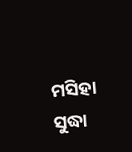ମସିହା ସୁଦ୍ଧା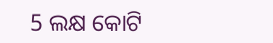5 ଲକ୍ଷ କୋଟି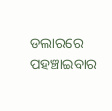ଡଲାରରେ ପହଞ୍ଚାଇବାର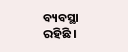ବ୍ୟବସ୍ଥା ରହିଛି ।